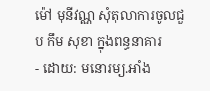ម៉ៅ មុនីវណ្ណ សុំតុលាការចូលជួប កឹម សុខា ក្នុងពន្ធនាគារ
- ដោយ: មនោរម្យ.អាំង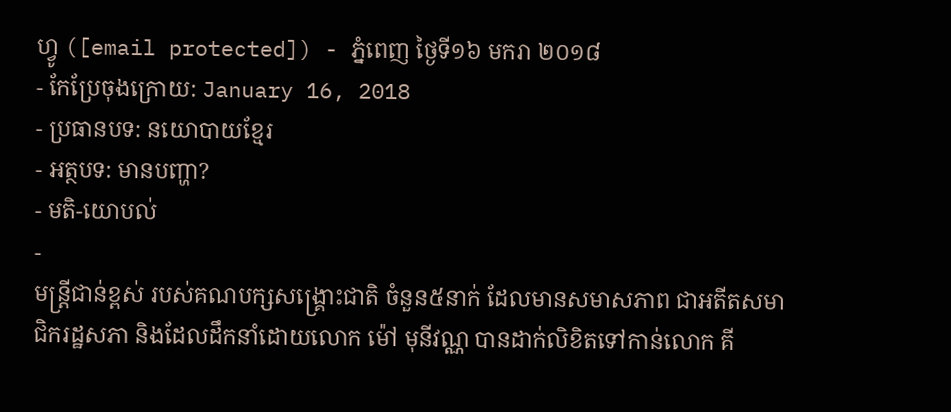ហ្វូ ([email protected]) - ភ្នំពេញ ថ្ងៃទី១៦ មករា ២០១៨
- កែប្រែចុងក្រោយ: January 16, 2018
- ប្រធានបទ: នយោបាយខ្មែរ
- អត្ថបទ: មានបញ្ហា?
- មតិ-យោបល់
-
មន្ត្រីជាន់ខ្ពស់ របស់គណបក្សសង្គ្រោះជាតិ ចំនួន៥នាក់ ដែលមានសមាសភាព ជាអតីតសមាជិករដ្ឋសភា និងដែលដឹកនាំដោយលោក ម៉ៅ មុនីវណ្ណ បានដាក់លិខិតទៅកាន់លោក គី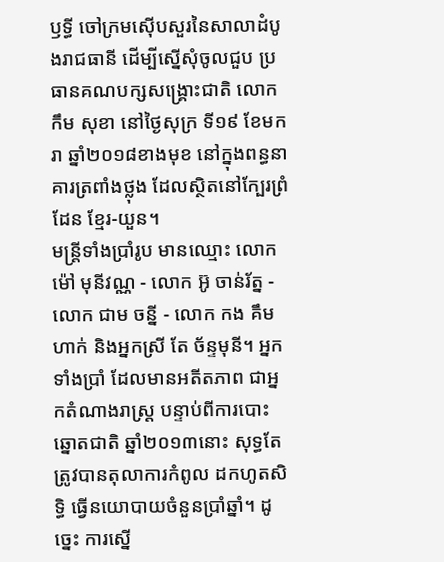ឫទ្ធី ចៅក្រមស៊ើបសួរនៃសាលាដំបូងរាជធានី ដើម្បីស្នើសុំចូលជួប ប្រធានគណបក្សសង្គ្រោះជាតិ លោក កឹម សុខា នៅថ្ងៃសុក្រ ទី១៩ ខែមករា ឆ្នាំ២០១៨ខាងមុខ នៅក្នុងពន្ធនាគារត្រពាំងថ្លុង ដែលស្ថិតនៅក្បែរព្រំដែន ខ្មែរ-យួន។
មន្ត្រីទាំងប្រាំរូប មានឈ្មោះ លោក ម៉ៅ មុនីវណ្ណ - លោក អ៊ូ ចាន់រ័ត្ន - លោក ជាម ចន្នី - លោក កង គឹមហាក់ និងអ្នកស្រី តែ ច័ន្ទមុនី។ អ្នកទាំងប្រាំ ដែលមានអតីតភាព ជាអ្នកតំណាងរាស្ត្រ បន្ទាប់ពីការបោះឆ្នោតជាតិ ឆ្នាំ២០១៣នោះ សុទ្ធតែត្រូវបានតុលាការកំពូល ដកហូតសិទ្ធិ ធ្វើនយោបាយចំនួនប្រាំឆ្នាំ។ ដូច្នេះ ការស្នើ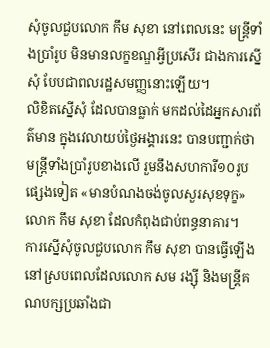សុំចូលជួបលោក កឹម សុខា នៅពេលនេះ មន្ត្រីទាំងប្រាំរូប មិនមានលក្ខខណ្ឌអ្វីប្រសើរ ជាងការស្នើសុំ បែបជាពលរដ្ឋសមញ្ញនោះឡើយ។
លិខិតស្នើសុំ ដែលបានធ្លាក់ មកដល់ដៃអ្នកសារព័ត៌មាន ក្នុងវេលាយប់ថ្ងៃអង្គារនេះ បានបញ្ជាក់ថា មន្ត្រីទាំងប្រាំរូបខាងលើ រួមនឹងសហការី១០រូបផ្សេងទៀត «មានបំណងចង់ចូលសួរសុខទុក្ខ» លោក កឹម សុខា ដែលកំពុងជាប់ពន្ធនាគារ។
ការស្នើសុំចូលជួបលោក កឹម សុខា បានធ្វើឡើង នៅស្របពេលដែលលោក សម រង្ស៊ី និងមន្ត្រីគណបក្សប្រឆាំងជា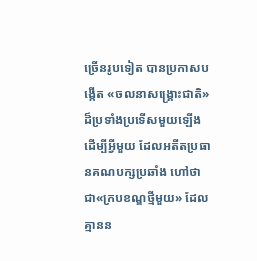ច្រើនរូបទៀត បានប្រកាសបង្កើត «ចលនាសង្គ្រោះជាតិ» ដ៏ប្រទាំងប្រទើសមួយឡើង ដើម្បីអ្វីមួយ ដែលអតីតប្រធានគណបក្សប្រឆាំង ហៅថា ជា«ក្របខណ្ឌថ្មីមួយ» ដែលគ្មានន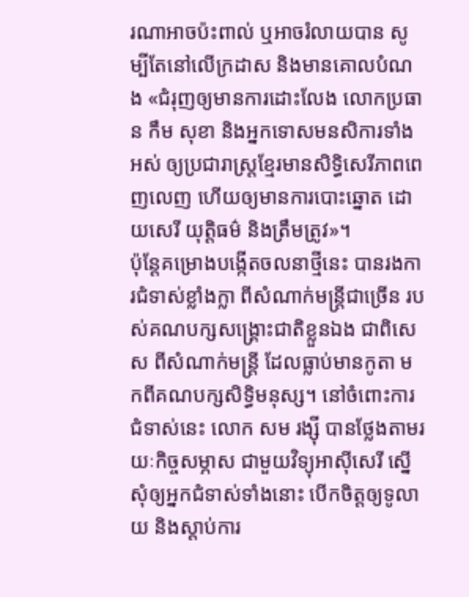រណាអាចប៉ះពាល់ ឬអាចរំលាយបាន សូម្បីតែនៅលើក្រដាស និងមានគោលបំណង «ជំរុញឲ្យមានការដោះលែង លោកប្រធាន កឹម សុខា និងអ្នកទោសមនសិការទាំងអស់ ឲ្យប្រជារាស្ត្រខ្មែរមានសិទ្ធិសេរីភាពពេញលេញ ហើយឲ្យមានការបោះឆ្នោត ដោយសេរី យុត្តិធម៌ និងត្រឹមត្រូវ»។
ប៉ុន្តែគម្រោងបង្កើតចលនាថ្មីនេះ បានរងការជំទាស់ខ្លាំងក្លា ពីសំណាក់មន្ត្រីជាច្រើន របស់គណបក្សសង្គ្រោះជាតិខ្លួនឯង ជាពិសេស ពីសំណាក់មន្ត្រី ដែលធ្លាប់មានកូតា មកពីគណបក្សសិទ្ធិមនុស្ស។ នៅចំពោះការជំទាស់នេះ លោក សម រង្ស៊ី បានថ្លែងតាមរយៈកិច្ចសម្ភាស ជាមួយវិទ្យុអាស៊ីសេរី ស្នើសុំឲ្យអ្នកជំទាស់ទាំងនោះ បើកចិត្តឲ្យទូលាយ និងស្ដាប់ការ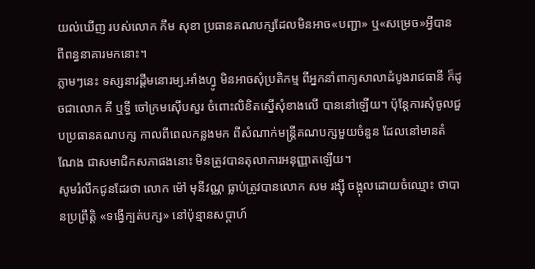យល់ឃើញ របស់លោក កឹម សុខា ប្រធានគណបក្សដែលមិនអាច«បញ្ជា» ឬ«សម្រេច»អ្វីបាន ពីពន្ធនាគារមកនោះ។
ភ្លាមៗនេះ ទស្សនាវដ្ដីមនោរម្យ.អាំងហ្វូ មិនអាចសុំប្រតិកម្ម ពីអ្នកនាំពាក្យសាលាដំបូងរាជធានី ក៏ដូចជាលោក គី ឬទ្ធី ចៅក្រមស៊ើបសួរ ចំពោះលិខិតស្នើសុំខាងលើ បាននៅឡើយ។ ប៉ុន្តែការសុំចូលជួបប្រធានគណបក្ស កាលពីពេលកន្លងមក ពីសំណាក់មន្ត្រីគណបក្សមួយចំនួន ដែលនៅមានតំណែង ជាសមាជិកសភាផងនោះ មិនត្រូវបានតុលាការអនុញ្ញាតឡើយ។
សូមរំលឹកជូនដែរថា លោក ម៉ៅ មុនីវណ្ណ ធ្លាប់ត្រូវបានលោក សម រង្ស៊ី ចង្អុលដោយចំឈ្មោះ ថាបានប្រព្រឹត្តិ «ទង្វើក្បត់បក្ស» នៅប៉ុន្មានសប្ដាហ៍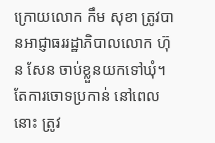ក្រោយលោក កឹម សុខា ត្រូវបានអាជ្ញាធររដ្ឋាភិបាលលោក ហ៊ុន សែន ចាប់ខ្លួនយកទៅឃុំ។ តែការចោទប្រកាន់ នៅពេលនោះ ត្រូវ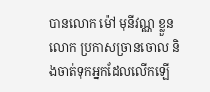បានលោក ម៉ៅ មុនីវណ្ណ ខ្លួនលោក ប្រកាសច្រានចោល និងចាត់ទុកអ្នកដែលលើកឡើ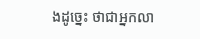ងដូច្នេះ ថាជាអ្នកលា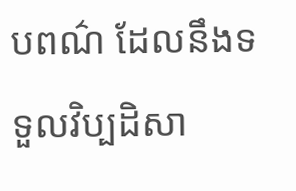បពណ៌ ដែលនឹងទទួលវិប្បដិសា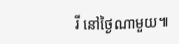រី នៅថ្ងៃណាមួយ៕